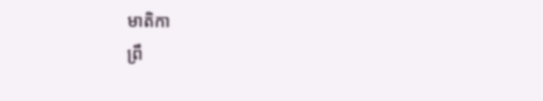មាតិកា
ព្រឹ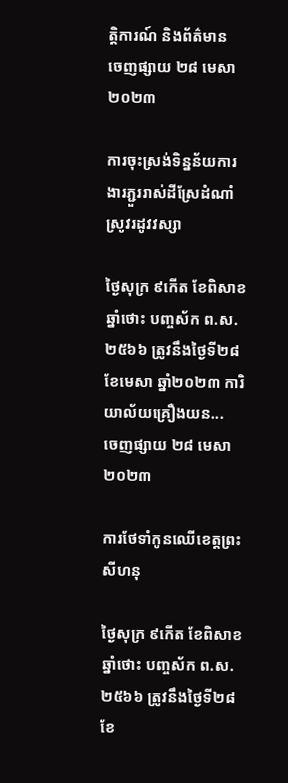ត្តិការណ៍ និងព័ត៌មាន
ចេញផ្សាយ ២៨ មេសា ២០២៣

ការចុះស្រង់ទិន្នន័យការងារភ្ជួររាស់ដីស្រែដំណាំស្រូវរដូវវស្សា

ថ្ងៃសុក្រ ៩កើត ខែពិសាខ ឆ្នាំថោះ បញ្ចស័ក ព.ស.២៥៦៦ ត្រូវនឹងថ្ងៃទី២៨ ខែមេសា ឆ្នាំ២០២៣ ការិយាល័យគ្រឿងយន...
ចេញផ្សាយ ២៨ មេសា ២០២៣

ការថែទាំកូនឈើខេត្តព្រះសីហនុ

ថ្ងៃសុក្រ ៩កើត ខែពិសាខ ឆ្នាំថោះ បញ្ចស័ក ព.ស.២៥៦៦ ត្រូវនឹងថ្ងៃទី២៨ ខែ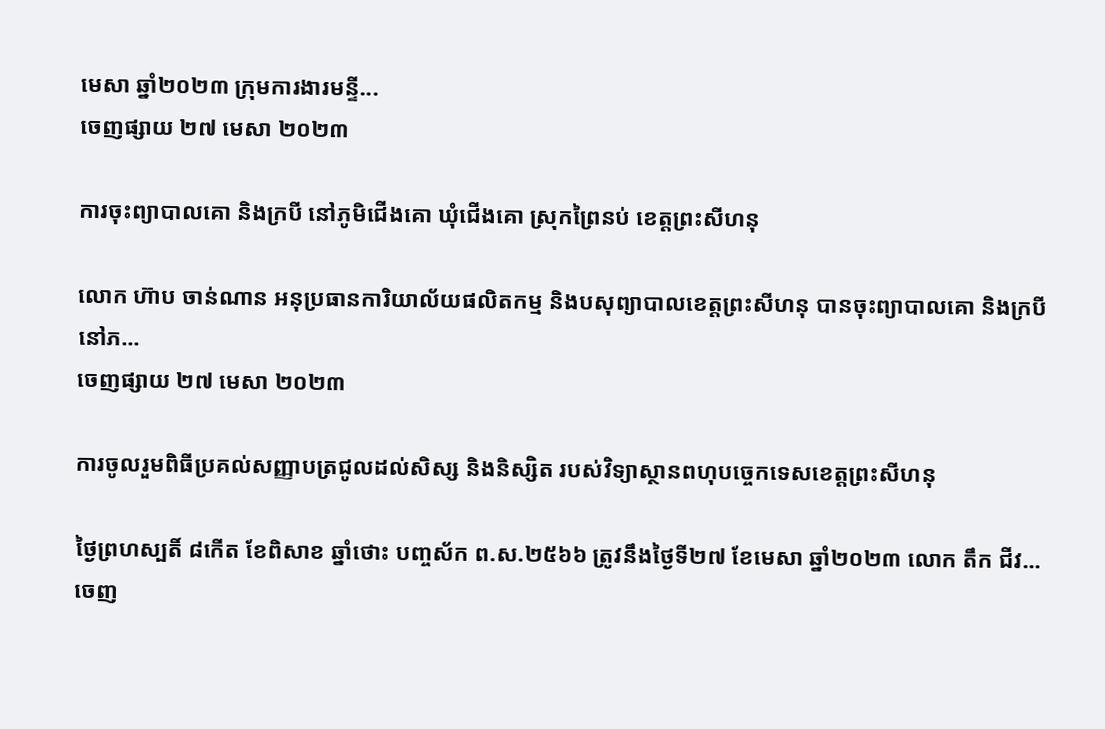មេសា ឆ្នាំ២០២៣ ក្រុមការងារមន្ទី...
ចេញផ្សាយ ២៧ មេសា ២០២៣

ការចុះព្យាបាលគោ និងក្របី នៅភូមិជើងគោ ឃុំជើងគោ ស្រុកព្រៃនប់ ខេត្តព្រះសីហនុ

លោក ហ៊ាប ចាន់ណាន អនុប្រធានការិយាល័យផលិតកម្ម និងបសុព្យាបាលខេត្តព្រះសីហនុ បានចុះព្យាបាលគោ និងក្របី នៅភ...
ចេញផ្សាយ ២៧ មេសា ២០២៣

ការចូលរួមពិធីប្រគល់សញ្ញាបត្រជូលដល់សិស្ស និងនិស្សិត របស់វិទ្យាស្ថានពហុបច្ចេកទេសខេត្តព្រះសីហនុ

ថ្ងៃព្រហស្បតិ៍ ៨កើត ខែពិសាខ ឆ្នាំថោះ បញ្ចស័ក ព.ស.២៥៦៦ ត្រូវនឹងថ្ងៃទី២៧ ខែមេសា ឆ្នាំ២០២៣ លោក តឹក ជីវ...
ចេញ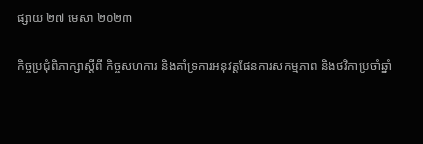ផ្សាយ ២៧ មេសា ២០២៣

កិច្ចប្រជុំពិភាក្សាស្តីពី កិច្ចសហការ និងគាំទ្រការអនុវត្តផែនការសកម្មភាព និងថវិកាប្រចាំឆ្នាំ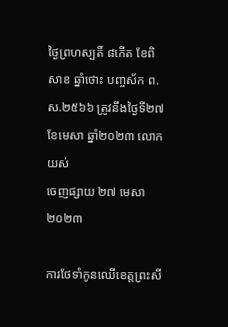ថ្ងៃព្រហស្បតិ៍ ៨កើត ខែពិសាខ ឆ្នាំថោះ បញ្ចស័ក ព.ស.២៥៦៦ ត្រូវនឹងថ្ងៃទី២៧ ខែមេសា ឆ្នាំ២០២៣ លោក យស់
ចេញផ្សាយ ២៧ មេសា ២០២៣

ការថែទាំកូនឈើខេត្តព្រះសី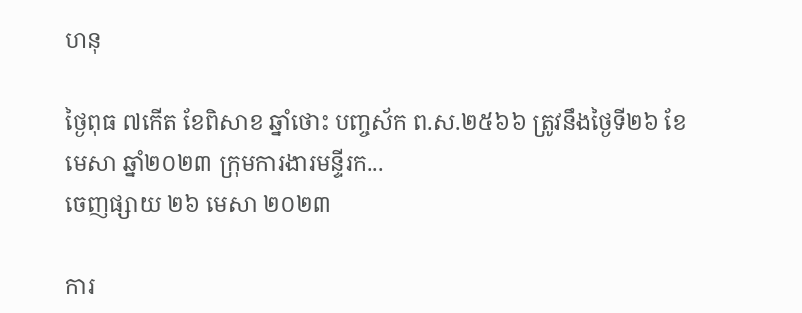ហនុ

ថ្ងៃពុធ ៧កើត ខែពិសាខ ឆ្នាំថោះ បញ្ចស័ក ព.ស.២៥៦៦ ត្រូវនឹងថ្ងៃទី២៦ ខែមេសា ឆ្នាំ២០២៣ ក្រុមការងារមន្ទីរក...
ចេញផ្សាយ ២៦ មេសា ២០២៣

ការ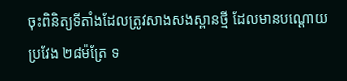ចុះពិនិត្យទីតាំងដែលត្រូវសាងសងស្ពានថ្មី ដែលមានបណ្តោយប្រវែង ២៨ម៉ត្រែ ទ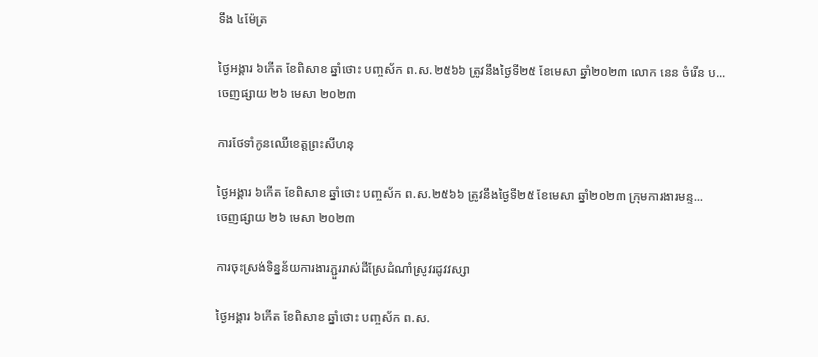ទឹង ៤ម៉ែត្រ

ថ្ងៃអង្គារ ៦កើត ខែពិសាខ ឆ្នាំថោះ បញ្ចស័ក ព.ស.២៥៦៦ ត្រូវនឹងថ្ងៃទី២៥ ខែមេសា ឆ្នាំ២០២៣ លោក នេន ចំរើន ប...
ចេញផ្សាយ ២៦ មេសា ២០២៣

ការថែទាំកូនឈើខេត្តព្រះសីហនុ

ថ្ងៃអង្គារ ៦កើត ខែពិសាខ ឆ្នាំថោះ បញ្ចស័ក ព.ស.២៥៦៦ ត្រូវនឹងថ្ងៃទី២៥ ខែមេសា ឆ្នាំ២០២៣ ក្រុមការងារមន្ទ...
ចេញផ្សាយ ២៦ មេសា ២០២៣

ការចុះស្រង់ទិន្នន័យការងារភ្ជួររាស់ដីស្រែដំណាំស្រូវរដូវវស្សា

ថ្ងៃអង្គារ ៦កើត ខែពិសាខ ឆ្នាំថោះ បញ្ចស័ក ព.ស.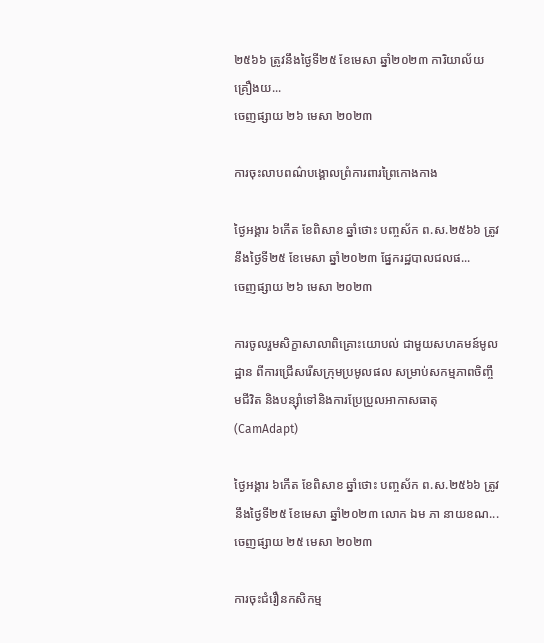២៥៦៦ ត្រូវនឹងថ្ងៃទី២៥ ខែមេសា ឆ្នាំ២០២៣ ការិយាល័យគ្រឿងយ...
ចេញផ្សាយ ២៦ មេសា ២០២៣

ការចុះលាបពណ៌បង្គោលព្រំការពារព្រៃកោងកាង

ថ្ងៃអង្គារ ៦កើត ខែពិសាខ ឆ្នាំថោះ បញ្ចស័ក ព.ស.២៥៦៦ ត្រូវនឹងថ្ងៃទី២៥ ខែមេសា ឆ្នាំ២០២៣ ផ្នែករដ្ឋបាលជលផ...
ចេញផ្សាយ ២៦ មេសា ២០២៣

ការចូលរួមសិក្ខាសាលាពិគ្រោះយោបល់ ជាមួយសហគមន៍មូលដ្ឋាន ពីការជ្រើសរើសក្រុមប្រមូលផល សម្រាប់សកម្មភាពចិញ្ចឹមជីវិត និងបន្ស៊ាំទៅនិងការប្រែប្រួលអាកាសធាតុ(CamAdapt)

ថ្ងៃអង្គារ ៦កើត ខែពិសាខ ឆ្នាំថោះ បញ្ចស័ក ព.ស.២៥៦៦ ត្រូវនឹងថ្ងៃទី២៥ ខែមេសា ឆ្នាំ២០២៣ លោក ឯម ភា នាយខណ...
ចេញផ្សាយ ២៥ មេសា ២០២៣

ការចុះជំរឿនកសិកម្ម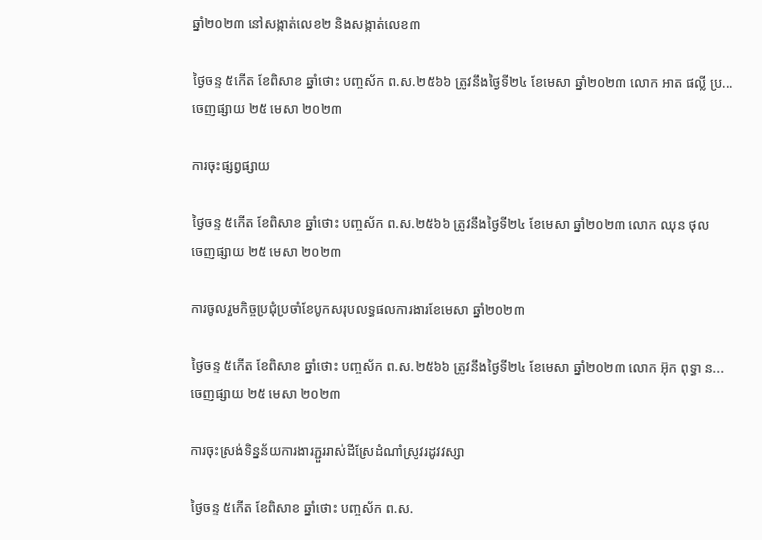ឆ្នាំ២០២៣ នៅសង្កាត់លេខ២ និងសង្កាត់លេខ៣

ថ្ងៃចន្ទ ៥កើត ខែពិសាខ ឆ្នាំថោះ បញ្ចស័ក ព.ស.២៥៦៦ ត្រូវនឹងថ្ងៃទី២៤ ខែមេសា ឆ្នាំ២០២៣ លោក អាត ផល្លី ប្រ...
ចេញផ្សាយ ២៥ មេសា ២០២៣

ការចុះផ្សព្វផ្សាយ

ថ្ងៃចន្ទ ៥កើត ខែពិសាខ ឆ្នាំថោះ បញ្ចស័ក ព.ស.២៥៦៦ ត្រូវនឹងថ្ងៃទី២៤ ខែមេសា ឆ្នាំ២០២៣ លោក ឈុន ថុល
ចេញផ្សាយ ២៥ មេសា ២០២៣

ការចូលរួមកិច្ចប្រជុំប្រចាំខែបូកសរុបលទ្ធផលការងារខែមេសា ឆ្នាំ២០២៣

ថ្ងៃចន្ទ ៥កើត ខែពិសាខ ឆ្នាំថោះ បញ្ចស័ក ព.ស.២៥៦៦ ត្រូវនឹងថ្ងៃទី២៤ ខែមេសា ឆ្នាំ២០២៣ លោក អ៊ុក ពុទ្ធា ន...
ចេញផ្សាយ ២៥ មេសា ២០២៣

ការចុះស្រង់ទិន្នន័យការងារភ្ជួររាស់ដីស្រែដំណាំស្រូវរដូវវស្សា

ថ្ងៃចន្ទ ៥កើត ខែពិសាខ ឆ្នាំថោះ បញ្ចស័ក ព.ស.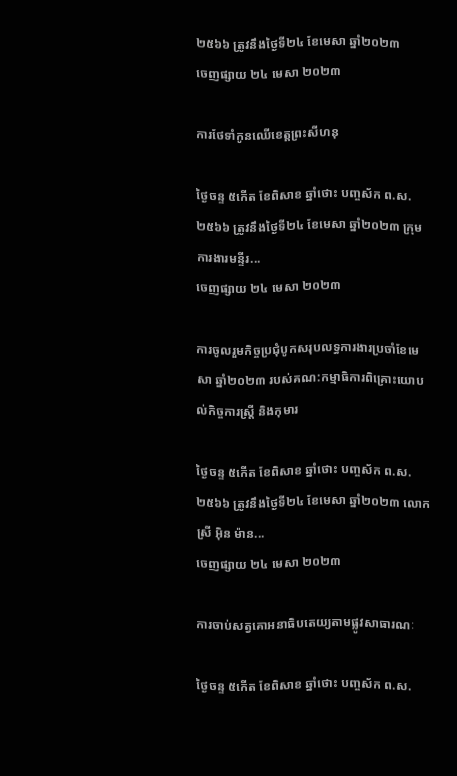២៥៦៦ ត្រូវនឹងថ្ងៃទី២៤ ខែមេសា ឆ្នាំ២០២៣
ចេញផ្សាយ ២៤ មេសា ២០២៣

ការថែទាំកូនឈើខេត្តព្រះសីហនុ

ថ្ងៃចន្ទ ៥កើត ខែពិសាខ ឆ្នាំថោះ បញ្ចស័ក ព.ស.២៥៦៦ ត្រូវនឹងថ្ងៃទី២៤ ខែមេសា ឆ្នាំ២០២៣ ក្រុមការងារមន្ទីរ...
ចេញផ្សាយ ២៤ មេសា ២០២៣

ការចូលរួមកិច្ចប្រជុំបូកសរុបលទ្ធការងារប្រចាំខែមេសា ឆ្នាំ២០២៣ របស់គណ:កម្មាធិការពិគ្រោះយោបល់កិច្ចការស្រ្តី និងកុមារ

ថ្ងៃចន្ទ ៥កើត ខែពិសាខ ឆ្នាំថោះ បញ្ចស័ក ព.ស.២៥៦៦ ត្រូវនឹងថ្ងៃទី២៤ ខែមេសា ឆ្នាំ២០២៣ លោកស្រី អុិន ម៉ាន...
ចេញផ្សាយ ២៤ មេសា ២០២៣

ការចាប់សត្វគោអនាធិបតេយ្យតាមផ្លូវសាធារណៈ

ថ្ងៃចន្ទ ៥កើត ខែពិសាខ ឆ្នាំថោះ បញ្ចស័ក ព.ស.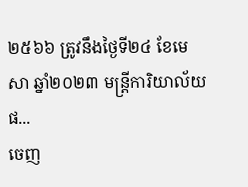២៥៦៦ ត្រូវនឹងថ្ងៃទី២៤ ខែមេសា ឆ្នាំ២០២៣ មន្ត្រីការិយាល័យផ...
ចេញ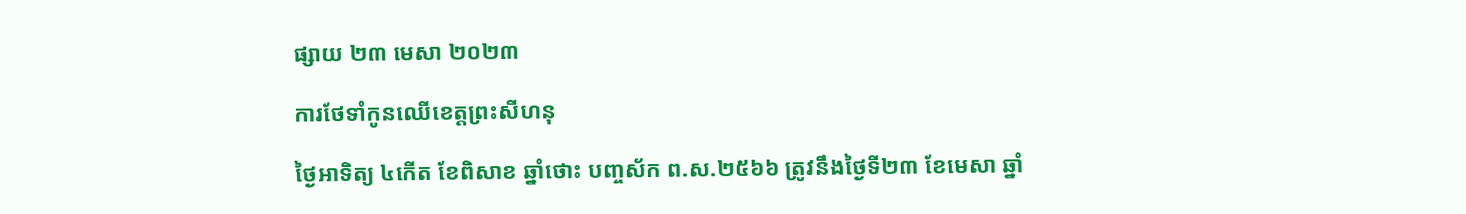ផ្សាយ ២៣ មេសា ២០២៣

ការថែទាំកូនឈើខេត្តព្រះសីហនុ

ថ្ងៃអាទិត្យ ៤កើត ខែពិសាខ ឆ្នាំថោះ បញ្ចស័ក ព.ស.២៥៦៦ ត្រូវនឹងថ្ងៃទី២៣ ខែមេសា ឆ្នាំ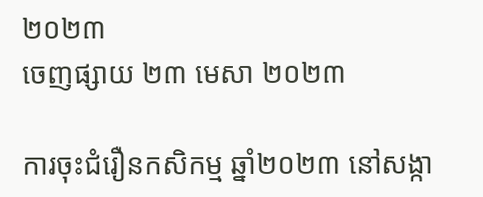២០២៣
ចេញផ្សាយ ២៣ មេសា ២០២៣

ការចុះជំរឿនកសិកម្ម ឆ្នាំ២០២៣ នៅសង្កា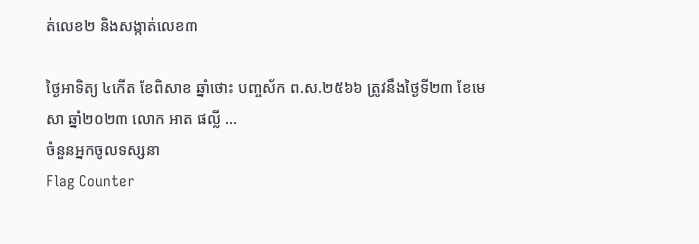ត់លេខ២ និងសង្កាត់លេខ៣

ថ្ងៃអាទិត្យ ៤កើត ខែពិសាខ ឆ្នាំថោះ បញ្ចស័ក ព.ស.២៥៦៦ ត្រូវនឹងថ្ងៃទី២៣ ខែមេសា ឆ្នាំ២០២៣ លោក អាត ផល្លី ...
ចំនួនអ្នកចូលទស្សនា
Flag Counter